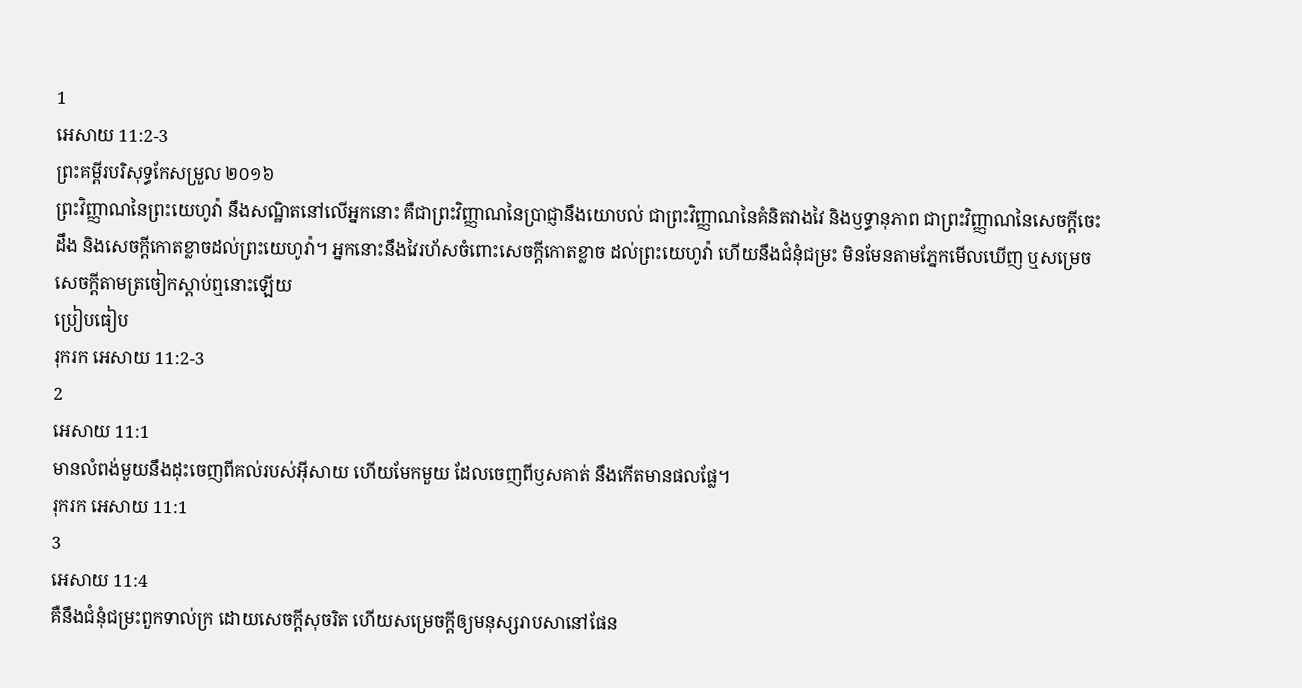1
អេសាយ 11:2-3
ព្រះគម្ពីរបរិសុទ្ធកែសម្រួល ២០១៦
ព្រះវិញ្ញាណនៃព្រះយេហូវ៉ា នឹងសណ្ឋិតនៅលើអ្នកនោះ គឺជាព្រះវិញ្ញាណនៃប្រាជ្ញានឹងយោបល់ ជាព្រះវិញ្ញាណនៃគំនិតវាងវៃ និងឫទ្ធានុភាព ជាព្រះវិញ្ញាណនៃសេចក្ដីចេះដឹង និងសេចក្ដីកោតខ្លាចដល់ព្រះយេហូវ៉ា។ អ្នកនោះនឹងវៃរហ័សចំពោះសេចក្ដីកោតខ្លាច ដល់ព្រះយេហូវ៉ា ហើយនឹងជំនុំជម្រះ មិនមែនតាមភ្នែកមើលឃើញ ឬសម្រេចសេចក្ដីតាមត្រចៀកស្តាប់ឮនោះឡើយ
ប្រៀបធៀប
រុករក អេសាយ 11:2-3
2
អេសាយ 11:1
មានលំពង់មួយនឹងដុះចេញពីគល់របស់អ៊ីសាយ ហើយមែកមួយ ដែលចេញពីឫសគាត់ នឹងកើតមានផលផ្លែ។
រុករក អេសាយ 11:1
3
អេសាយ 11:4
គឺនឹងជំនុំជម្រះពួកទាល់ក្រ ដោយសេចក្ដីសុចរិត ហើយសម្រេចក្តីឲ្យមនុស្សរាបសានៅផែន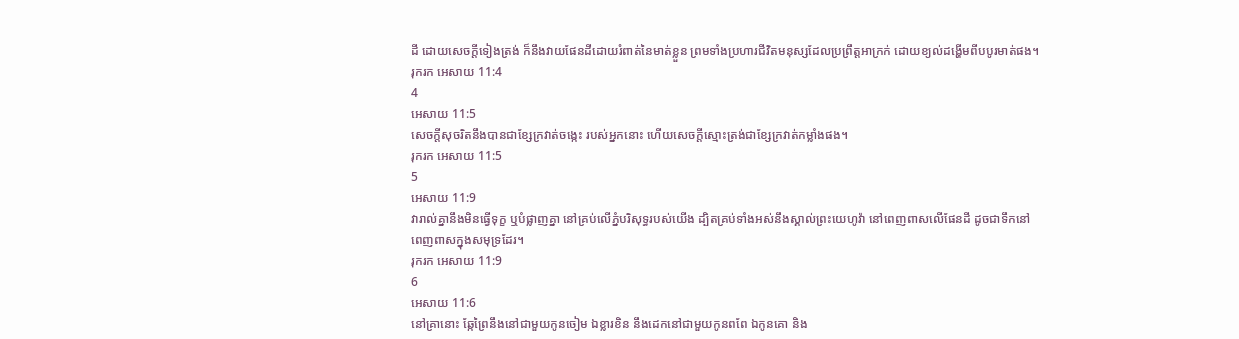ដី ដោយសេចក្ដីទៀងត្រង់ ក៏នឹងវាយផែនដីដោយរំពាត់នៃមាត់ខ្លួន ព្រមទាំងប្រហារជីវិតមនុស្សដែលប្រព្រឹត្តអាក្រក់ ដោយខ្យល់ដង្ហើមពីបបូរមាត់ផង។
រុករក អេសាយ 11:4
4
អេសាយ 11:5
សេចក្ដីសុចរិតនឹងបានជាខ្សែក្រវាត់ចង្កេះ របស់អ្នកនោះ ហើយសេចក្ដីស្មោះត្រង់ជាខ្សែក្រវាត់កម្លាំងផង។
រុករក អេសាយ 11:5
5
អេសាយ 11:9
វារាល់គ្នានឹងមិនធ្វើទុក្ខ ឬបំផ្លាញគ្នា នៅគ្រប់លើភ្នំបរិសុទ្ធរបស់យើង ដ្បិតគ្រប់ទាំងអស់នឹងស្គាល់ព្រះយេហូវ៉ា នៅពេញពាសលើផែនដី ដូចជាទឹកនៅពេញពាសក្នុងសមុទ្រដែរ។
រុករក អេសាយ 11:9
6
អេសាយ 11:6
នៅគ្រានោះ ឆ្កែព្រៃនឹងនៅជាមួយកូនចៀម ឯខ្លារខិន នឹងដេកនៅជាមួយកូនពពែ ឯកូនគោ និង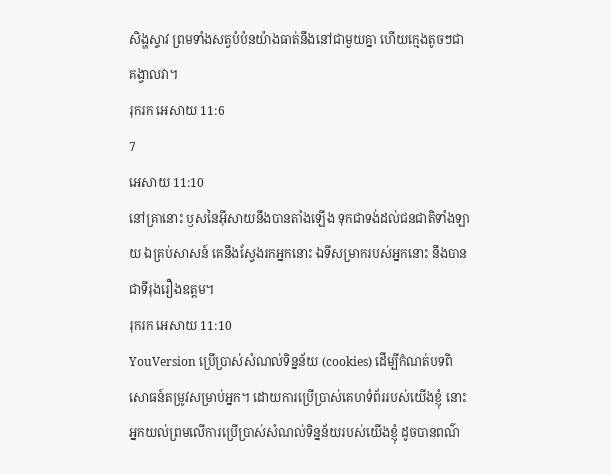សិង្ហស្ទាវ ព្រមទាំងសត្វបំប៉នយ៉ាងធាត់នឹងនៅជាមួយគ្នា ហើយក្មេងតូចៗជាគង្វាលវា។
រុករក អេសាយ 11:6
7
អេសាយ 11:10
នៅគ្រានោះ ឫសនៃអ៊ីសាយនឹងបានតាំងឡើង ទុកជាទង់ដល់ជនជាតិទាំងឡាយ ឯគ្រប់សាសន៍ គេនឹងស្វែងរកអ្នកនោះ ឯទីសម្រាករបស់អ្នកនោះ នឹងបានជាទីរុងរឿងឧត្តម។
រុករក អេសាយ 11:10
YouVersion ប្រើប្រាស់សំណល់ទិន្នន័យ (cookies) ដើម្បីកំណត់បទពិសោធន៍តម្រូវសម្រាប់អ្នក។ ដោយការប្រើប្រាស់គេហទំព័ររបស់យើងខ្ញុំ នោះអ្នកយល់ព្រមលើការប្រើប្រាស់សំណល់ទិន្នន័យរបស់យើងខ្ញុំ ដូចបានពណ៌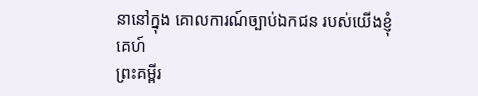នានៅក្នុង គោលការណ៍ច្បាប់ឯកជន របស់យើងខ្ញុំ
គេហ៍
ព្រះគម្ពីរ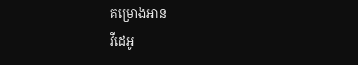គម្រោងអាន
វីដេអូ